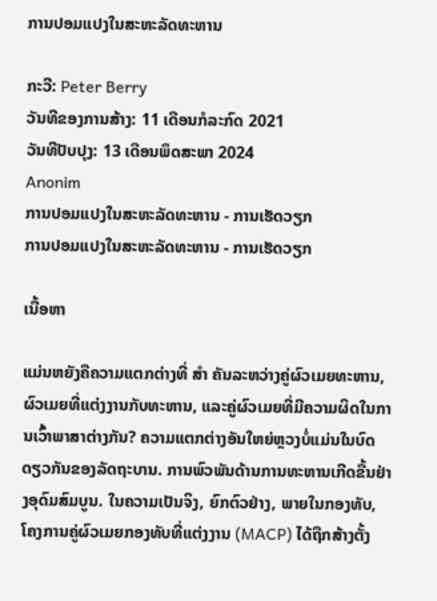ການປອມແປງໃນສະຫະລັດທະຫານ

ກະວີ: Peter Berry
ວັນທີຂອງການສ້າງ: 11 ເດືອນກໍລະກົດ 2021
ວັນທີປັບປຸງ: 13 ເດືອນພຶດສະພາ 2024
Anonim
ການປອມແປງໃນສະຫະລັດທະຫານ - ການເຮັດວຽກ
ການປອມແປງໃນສະຫະລັດທະຫານ - ການເຮັດວຽກ

ເນື້ອຫາ

ແມ່ນຫຍັງຄືຄວາມແຕກຕ່າງທີ່ ສຳ ຄັນລະຫວ່າງຄູ່ຜົວເມຍທະຫານ, ຜົວເມຍທີ່ແຕ່ງງານກັບທະຫານ, ແລະຄູ່ຜົວເມຍທີ່ມີຄວາມຜິດໃນການເວົ້າພາສາຕ່າງກັນ? ຄວາມແຕກຕ່າງອັນໃຫຍ່ຫຼວງບໍ່ແມ່ນໃນບົດດຽວກັນຂອງລັດຖະບານ. ການພົວພັນດ້ານການທະຫານເກີດຂື້ນຢ່າງອຸດົມສົມບູນ. ໃນຄວາມເປັນຈິງ, ຍົກຕົວຢ່າງ, ພາຍໃນກອງທັບ, ໂຄງການຄູ່ຜົວເມຍກອງທັບທີ່ແຕ່ງງານ (MACP) ໄດ້ຖືກສ້າງຕັ້ງ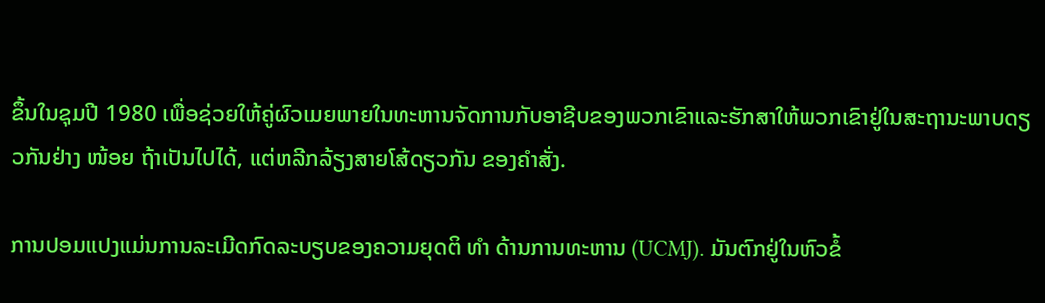ຂຶ້ນໃນຊຸມປີ 1980 ເພື່ອຊ່ວຍໃຫ້ຄູ່ຜົວເມຍພາຍໃນທະຫານຈັດການກັບອາຊີບຂອງພວກເຂົາແລະຮັກສາໃຫ້ພວກເຂົາຢູ່ໃນສະຖານະພາບດຽວກັນຢ່າງ ໜ້ອຍ ຖ້າເປັນໄປໄດ້, ແຕ່ຫລີກລ້ຽງສາຍໂສ້ດຽວກັນ ຂອງຄໍາສັ່ງ.

ການປອມແປງແມ່ນການລະເມີດກົດລະບຽບຂອງຄວາມຍຸດຕິ ທຳ ດ້ານການທະຫານ (UCMJ). ມັນຕົກຢູ່ໃນຫົວຂໍ້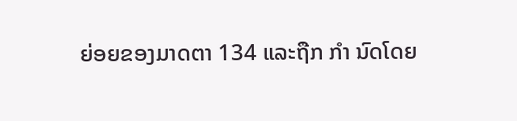ຍ່ອຍຂອງມາດຕາ 134 ແລະຖືກ ກຳ ນົດໂດຍ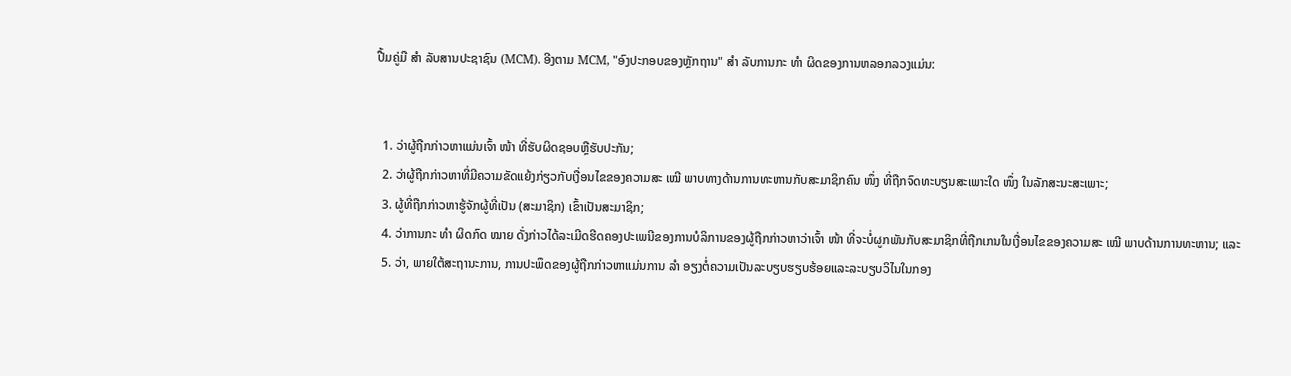ປື້ມຄູ່ມື ສຳ ລັບສານປະຊາຊົນ (MCM). ອີງຕາມ MCM, "ອົງປະກອບຂອງຫຼັກຖານ" ສຳ ລັບການກະ ທຳ ຜິດຂອງການຫລອກລວງແມ່ນ:


  1. ວ່າຜູ້ຖືກກ່າວຫາແມ່ນເຈົ້າ ໜ້າ ທີ່ຮັບຜິດຊອບຫຼືຮັບປະກັນ;
  2. ວ່າຜູ້ຖືກກ່າວຫາທີ່ມີຄວາມຂັດແຍ້ງກ່ຽວກັບເງື່ອນໄຂຂອງຄວາມສະ ເໝີ ພາບທາງດ້ານການທະຫານກັບສະມາຊິກຄົນ ໜຶ່ງ ທີ່ຖືກຈົດທະບຽນສະເພາະໃດ ໜຶ່ງ ໃນລັກສະນະສະເພາະ;
  3. ຜູ້ທີ່ຖືກກ່າວຫາຮູ້ຈັກຜູ້ທີ່ເປັນ (ສະມາຊິກ) ເຂົ້າເປັນສະມາຊິກ;
  4. ວ່າການກະ ທຳ ຜິດກົດ ໝາຍ ດັ່ງກ່າວໄດ້ລະເມີດຮີດຄອງປະເພນີຂອງການບໍລິການຂອງຜູ້ຖືກກ່າວຫາວ່າເຈົ້າ ໜ້າ ທີ່ຈະບໍ່ຜູກພັນກັບສະມາຊິກທີ່ຖືກເກນໃນເງື່ອນໄຂຂອງຄວາມສະ ເໝີ ພາບດ້ານການທະຫານ; ແລະ
  5. ວ່າ, ພາຍໃຕ້ສະຖານະການ, ການປະພຶດຂອງຜູ້ຖືກກ່າວຫາແມ່ນການ ລຳ ອຽງຕໍ່ຄວາມເປັນລະບຽບຮຽບຮ້ອຍແລະລະບຽບວິໄນໃນກອງ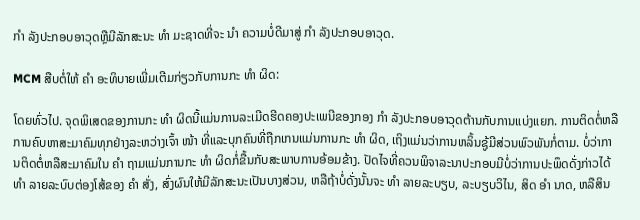ກຳ ລັງປະກອບອາວຸດຫຼືມີລັກສະນະ ທຳ ມະຊາດທີ່ຈະ ນຳ ຄວາມບໍ່ດີມາສູ່ ກຳ ລັງປະກອບອາວຸດ.

MCM ສືບຕໍ່ໃຫ້ ຄຳ ອະທິບາຍເພີ່ມເຕີມກ່ຽວກັບການກະ ທຳ ຜິດ:

ໂດຍທົ່ວໄປ. ຈຸດພິເສດຂອງການກະ ທຳ ຜິດນີ້ແມ່ນການລະເມີດຮີດຄອງປະເພນີຂອງກອງ ກຳ ລັງປະກອບອາວຸດຕ້ານກັບການແບ່ງແຍກ. ການຕິດຕໍ່ຫລືການຄົບຫາສະມາຄົມທຸກຢ່າງລະຫວ່າງເຈົ້າ ໜ້າ ທີ່ແລະບຸກຄົນທີ່ຖືກເກນແມ່ນການກະ ທຳ ຜິດ, ເຖິງແມ່ນວ່າການຫລິ້ນຊູ້ມີສ່ວນພົວພັນກໍ່ຕາມ. ບໍ່ວ່າການຕິດຕໍ່ຫລືສະມາຄົມໃນ ຄຳ ຖາມແມ່ນການກະ ທຳ ຜິດກໍ່ຂື້ນກັບສະພາບການອ້ອມຂ້າງ. ປັດໄຈທີ່ຄວນພິຈາລະນາປະກອບມີບໍ່ວ່າການປະພຶດດັ່ງກ່າວໄດ້ ທຳ ລາຍລະບົບຕ່ອງໂສ້ຂອງ ຄຳ ສັ່ງ, ສົ່ງຜົນໃຫ້ມີລັກສະນະເປັນບາງສ່ວນ, ຫລືຖ້າບໍ່ດັ່ງນັ້ນຈະ ທຳ ລາຍລະບຽບ, ລະບຽບວິໄນ, ສິດ ອຳ ນາດ, ຫລືສິນ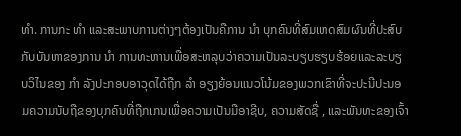ທຳ. ການກະ ທຳ ແລະສະພາບການຕ່າງໆຕ້ອງເປັນຄືການ ນຳ ບຸກຄົນທີ່ສົມເຫດສົມຜົນທີ່ປະສົບກັບບັນຫາຂອງການ ນຳ ການທະຫານເພື່ອສະຫລຸບວ່າຄວາມເປັນລະບຽບຮຽບຮ້ອຍແລະລະບຽບວິໄນຂອງ ກຳ ລັງປະກອບອາວຸດໄດ້ຖືກ ລຳ ອຽງຍ້ອນແນວໂນ້ມຂອງພວກເຂົາທີ່ຈະປະນີປະນອມຄວາມນັບຖືຂອງບຸກຄົນທີ່ຖືກເກນເພື່ອຄວາມເປັນມືອາຊີບ, ຄວາມສັດຊື່ , ແລະພັນທະຂອງເຈົ້າ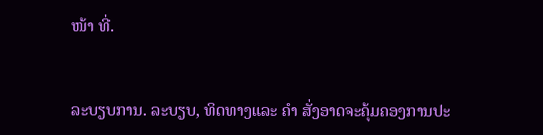ໜ້າ ທີ່.


ລະບຽບການ. ລະບຽບ, ທິດທາງແລະ ຄຳ ສັ່ງອາດຈະຄຸ້ມຄອງການປະ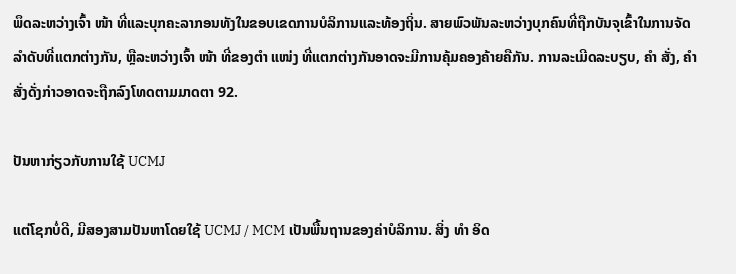ພຶດລະຫວ່າງເຈົ້າ ໜ້າ ທີ່ແລະບຸກຄະລາກອນທັງໃນຂອບເຂດການບໍລິການແລະທ້ອງຖິ່ນ. ສາຍພົວພັນລະຫວ່າງບຸກຄົນທີ່ຖືກບັນຈຸເຂົ້າໃນການຈັດລໍາດັບທີ່ແຕກຕ່າງກັນ, ຫຼືລະຫວ່າງເຈົ້າ ໜ້າ ທີ່ຂອງຕໍາ ແໜ່ງ ທີ່ແຕກຕ່າງກັນອາດຈະມີການຄຸ້ມຄອງຄ້າຍຄືກັນ. ການລະເມີດລະບຽບ, ຄຳ ສັ່ງ, ຄຳ ສັ່ງດັ່ງກ່າວອາດຈະຖືກລົງໂທດຕາມມາດຕາ 92.

ປັນຫາກ່ຽວກັບການໃຊ້ UCMJ

ແຕ່ໂຊກບໍ່ດີ, ມີສອງສາມປັນຫາໂດຍໃຊ້ UCMJ / MCM ເປັນພື້ນຖານຂອງຄ່າບໍລິການ. ສິ່ງ ທຳ ອິດ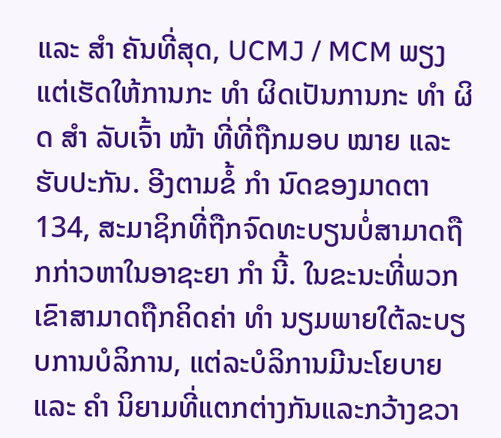ແລະ ສຳ ຄັນທີ່ສຸດ, UCMJ / MCM ພຽງແຕ່ເຮັດໃຫ້ການກະ ທຳ ຜິດເປັນການກະ ທຳ ຜິດ ສຳ ລັບເຈົ້າ ໜ້າ ທີ່ທີ່ຖືກມອບ ໝາຍ ແລະຮັບປະກັນ. ອີງຕາມຂໍ້ ກຳ ນົດຂອງມາດຕາ 134, ສະມາຊິກທີ່ຖືກຈົດທະບຽນບໍ່ສາມາດຖືກກ່າວຫາໃນອາຊະຍາ ກຳ ນີ້. ໃນຂະນະທີ່ພວກເຂົາສາມາດຖືກຄິດຄ່າ ທຳ ນຽມພາຍໃຕ້ລະບຽບການບໍລິການ, ແຕ່ລະບໍລິການມີນະໂຍບາຍແລະ ຄຳ ນິຍາມທີ່ແຕກຕ່າງກັນແລະກວ້າງຂວາ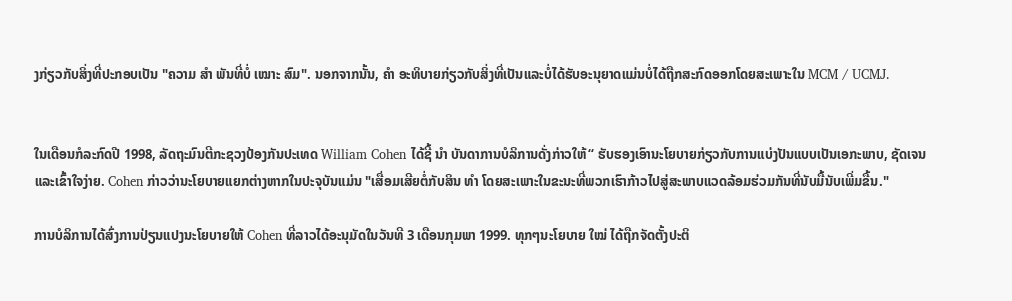ງກ່ຽວກັບສິ່ງທີ່ປະກອບເປັນ "ຄວາມ ສຳ ພັນທີ່ບໍ່ ເໝາະ ສົມ". ນອກຈາກນັ້ນ, ຄຳ ອະທິບາຍກ່ຽວກັບສິ່ງທີ່ເປັນແລະບໍ່ໄດ້ຮັບອະນຸຍາດແມ່ນບໍ່ໄດ້ຖືກສະກົດອອກໂດຍສະເພາະໃນ MCM / UCMJ.


ໃນເດືອນກໍລະກົດປີ 1998, ລັດຖະມົນຕີກະຊວງປ້ອງກັນປະເທດ William Cohen ໄດ້ຊີ້ ນຳ ບັນດາການບໍລິການດັ່ງກ່າວໃຫ້“ ຮັບຮອງເອົານະໂຍບາຍກ່ຽວກັບການແບ່ງປັນແບບເປັນເອກະພາບ, ຊັດເຈນແລະເຂົ້າໃຈງ່າຍ. Cohen ກ່າວວ່ານະໂຍບາຍແຍກຕ່າງຫາກໃນປະຈຸບັນແມ່ນ "ເສື່ອມເສີຍຕໍ່ກັບສິນ ທຳ ໂດຍສະເພາະໃນຂະນະທີ່ພວກເຮົາກ້າວໄປສູ່ສະພາບແວດລ້ອມຮ່ວມກັນທີ່ນັບມື້ນັບເພີ່ມຂື້ນ."

ການບໍລິການໄດ້ສົ່ງການປ່ຽນແປງນະໂຍບາຍໃຫ້ Cohen ທີ່ລາວໄດ້ອະນຸມັດໃນວັນທີ 3 ເດືອນກຸມພາ 1999. ທຸກໆນະໂຍບາຍ ໃໝ່ ໄດ້ຖືກຈັດຕັ້ງປະຕິ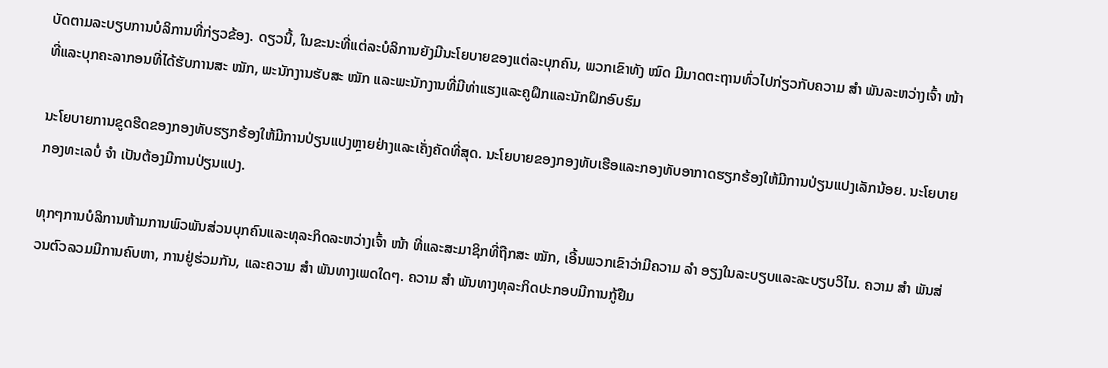ບັດຕາມລະບຽບການບໍລິການທີ່ກ່ຽວຂ້ອງ. ດຽວນີ້, ໃນຂະນະທີ່ແຕ່ລະບໍລິການຍັງມີນະໂຍບາຍຂອງແຕ່ລະບຸກຄົນ, ພວກເຂົາທັງ ໝົດ ມີມາດຕະຖານທົ່ວໄປກ່ຽວກັບຄວາມ ສຳ ພັນລະຫວ່າງເຈົ້າ ໜ້າ ທີ່ແລະບຸກຄະລາກອນທີ່ໄດ້ຮັບການສະ ໝັກ, ພະນັກງານຮັບສະ ໝັກ ແລະພະນັກງານທີ່ມີທ່າແຮງແລະຄູຝຶກແລະນັກຝຶກອົບຮົມ

ນະໂຍບາຍການຂູດຮີດຂອງກອງທັບຮຽກຮ້ອງໃຫ້ມີການປ່ຽນແປງຫຼາຍຢ່າງແລະເຄັ່ງຄັດທີ່ສຸດ. ນະໂຍບາຍຂອງກອງທັບເຮືອແລະກອງທັບອາກາດຮຽກຮ້ອງໃຫ້ມີການປ່ຽນແປງເລັກນ້ອຍ. ນະໂຍບາຍກອງທະເລບໍ່ ຈຳ ເປັນຕ້ອງມີການປ່ຽນແປງ.

ທຸກໆການບໍລິການຫ້າມການພົວພັນສ່ວນບຸກຄົນແລະທຸລະກິດລະຫວ່າງເຈົ້າ ໜ້າ ທີ່ແລະສະມາຊິກທີ່ຖືກສະ ໝັກ, ເອີ້ນພວກເຂົາວ່າມີຄວາມ ລຳ ອຽງໃນລະບຽບແລະລະບຽບວິໄນ. ຄວາມ ສຳ ພັນສ່ວນຕົວລວມມີການຄົບຫາ, ການຢູ່ຮ່ວມກັນ, ແລະຄວາມ ສຳ ພັນທາງເພດໃດໆ. ຄວາມ ສຳ ພັນທາງທຸລະກິດປະກອບມີການກູ້ຢືມ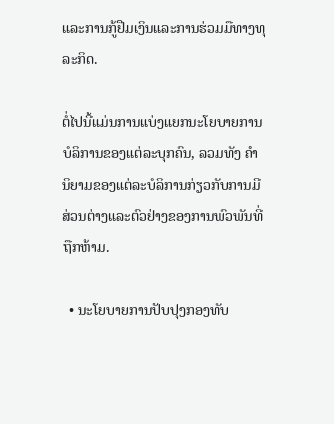ແລະການກູ້ຢືມເງິນແລະການຮ່ວມມືທາງທຸລະກິດ.

ຕໍ່ໄປນີ້ແມ່ນການແບ່ງແຍກນະໂຍບາຍການບໍລິການຂອງແຕ່ລະບຸກຄົນ, ລວມທັງ ຄຳ ນິຍາມຂອງແຕ່ລະບໍລິການກ່ຽວກັບການມີສ່ວນຕ່າງແລະຕົວຢ່າງຂອງການພົວພັນທີ່ຖືກຫ້າມ.

  • ນະໂຍບາຍການປັບປຸງກອງທັບ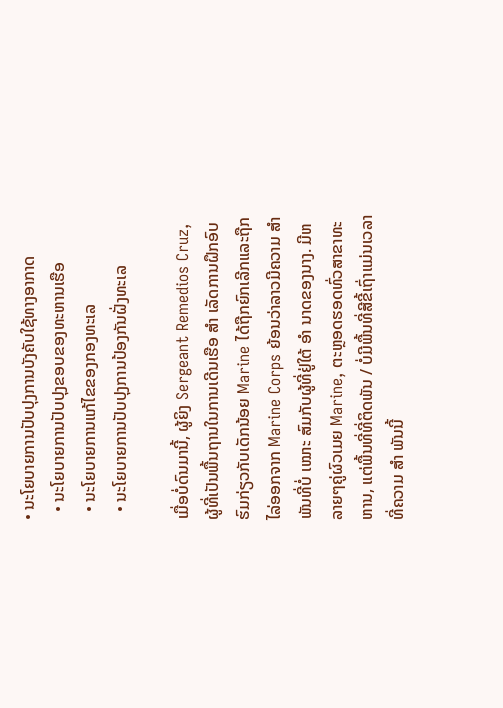• ນະໂຍບາຍການປັບປຸງການບັງຄັບໃຊ້ທາງອາກາດ
  • ນະໂຍບາຍການປັບປຸງຂອບຂອງທະຫານເຮືອ
  • ນະໂຍບາຍການແກ້ໄຂຂອງກອງທະເລ
  • ນະໂຍບາຍການປັບປຸງການປ້ອງກັນຝັ່ງທະເລ

ເມື່ອບໍ່ດົນມານີ້, ຜູ້ຍິງ Sergeant Remedios Cruz, ຜູ້ທີ່ເປັນພື້ນຖານໃນການເດີນເຮືອ ສຳ ເລັດການຝຶກອົບຮົມກ່ຽວກັບເດັກນ້ອຍ Marine ໄດ້ຖືກຍົກເລີກແລະຖືກໄລ່ອອກຈາກ Marine Corps ຍ້ອນວ່າລາວມີຄວາມ ສຳ ພັນທີ່ບໍ່ ເໝາະ ສົມກັບຜູ້ທີ່ຢູ່ໃຕ້ ອຳ ນາດຂອງນາງ. ມີຫລາຍໆຄູ່ຜົວເມຍ Marine, ຕະຫຼອດຮອດທົ່ວສາຂາທະຫານ, ແຕ່ພື້ນທີ່ທີ່ຕິດພັນ / ບໍ່ມີພື້ນທີ່ສີຂີ້ເຖົ່າແມ່ນເວລາທີ່ຄວາມ ສຳ ພັນນີ້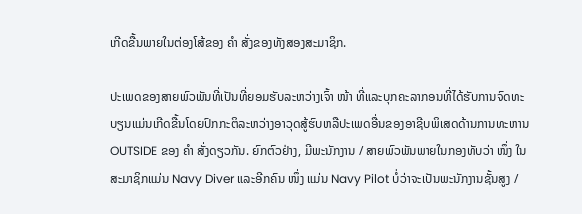ເກີດຂື້ນພາຍໃນຕ່ອງໂສ້ຂອງ ຄຳ ສັ່ງຂອງທັງສອງສະມາຊິກ.

ປະເພດຂອງສາຍພົວພັນທີ່ເປັນທີ່ຍອມຮັບລະຫວ່າງເຈົ້າ ໜ້າ ທີ່ແລະບຸກຄະລາກອນທີ່ໄດ້ຮັບການຈົດທະບຽນແມ່ນເກີດຂື້ນໂດຍປົກກະຕິລະຫວ່າງອາວຸດສູ້ຮົບຫລືປະເພດອື່ນຂອງອາຊີບພິເສດດ້ານການທະຫານ OUTSIDE ຂອງ ຄຳ ສັ່ງດຽວກັນ. ຍົກຕົວຢ່າງ, ມີພະນັກງານ / ສາຍພົວພັນພາຍໃນກອງທັບວ່າ ໜຶ່ງ ໃນສະມາຊິກແມ່ນ Navy Diver ແລະອີກຄົນ ໜຶ່ງ ແມ່ນ Navy Pilot ບໍ່ວ່າຈະເປັນພະນັກງານຊັ້ນສູງ /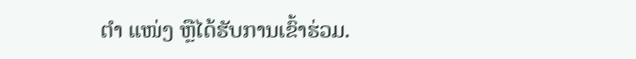ຕຳ ແໜ່ງ ຫຼືໄດ້ຮັບການເຂົ້າຮ່ວມ.